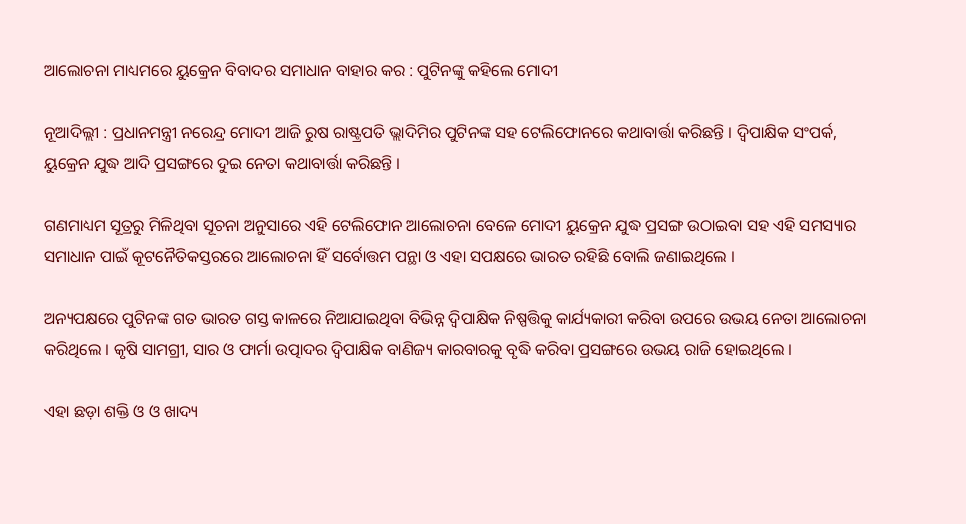ଆଲୋଚନା ମାଧ୍ୟମରେ ୟୁକ୍ରେନ ବିବାଦର ସମାଧାନ ବାହାର କର : ପୁଟିନଙ୍କୁ କହିଲେ ମୋଦୀ

ନୂଆଦିଲ୍ଲୀ : ପ୍ରଧାନମନ୍ତ୍ରୀ ନରେନ୍ଦ୍ର ମୋଦୀ ଆଜି ରୁଷ ରାଷ୍ଟ୍ରପତି ଭ୍ଲାଦିମିର ପୁଟିନଙ୍କ ସହ ଟେଲିଫୋନରେ କଥାବାର୍ତ୍ତା କରିଛନ୍ତି । ଦ୍ବିପାକ୍ଷିକ ସଂପର୍କ, ୟୁକ୍ରେନ ଯୁଦ୍ଧ ଆଦି ପ୍ରସଙ୍ଗରେ ଦୁଇ ନେତା କଥାବାର୍ତ୍ତା କରିଛନ୍ତି ।

ଗଣମାଧ୍ୟମ ସୂତ୍ରରୁ ମିଳିଥିବା ସୂଚନା ଅନୁସାରେ ଏହି ଟେଲିଫୋନ ଆଲୋଚନା ବେଳେ ମୋଦୀ ୟୁକ୍ରେନ ଯୁଦ୍ଧ ପ୍ରସଙ୍ଗ ଉଠାଇବା ସହ ଏହି ସମସ୍ୟାର ସମାଧାନ ପାଇଁ କୂଟନୈତିକସ୍ତରରେ ଆଲୋଚନା ହିଁ ସର୍ବୋତ୍ତମ ପନ୍ଥା ଓ ଏହା ସପକ୍ଷରେ ଭାରତ ରହିଛି ବୋଲି ଜଣାଇଥିଲେ ।

ଅନ୍ୟପକ୍ଷରେ ପୁଟିନଙ୍କ ଗତ ଭାରତ ଗସ୍ତ କାଳରେ ନିଆଯାଇଥିବା ବିଭିନ୍ନ ଦ୍ବିପାକ୍ଷିକ ନିଷ୍ପତ୍ତିକୁ କାର୍ଯ୍ୟକାରୀ କରିବା ଉପରେ ଉଭୟ ନେତା ଆଲୋଚନା କରିଥିଲେ । କୃଷି ସାମଗ୍ରୀ, ସାର ଓ ଫାର୍ମା ଉତ୍ପାଦର ଦ୍ବିପାକ୍ଷିକ ବାଣିଜ୍ୟ କାରବାରକୁ ବୃଦ୍ଧି କରିବା ପ୍ରସଙ୍ଗରେ ଉଭୟ ରାଜି ହୋଇଥିଲେ ।

ଏହା ଛଡ଼ା ଶକ୍ତି ଓ ଓ ଖାଦ୍ୟ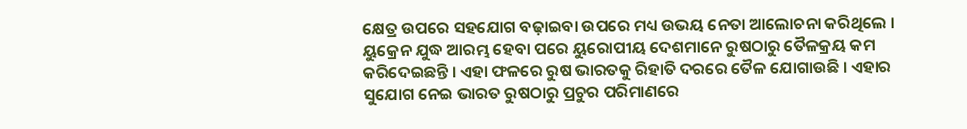କ୍ଷେତ୍ର ଉପରେ ସହଯୋଗ ବଢ଼ାଇବା ଉପରେ ମଧ୍ୟ ଉଭୟ ନେତା ଆଲୋଚନା କରିଥିଲେ । ୟୁକ୍ରେନ ଯୁଦ୍ଧ ଆରମ୍ଭ ହେବା ପରେ ୟୁରୋପୀୟ ଦେଶମାନେ ରୁଷଠାରୁ ତୈଳକ୍ରୟ କମ କରିଦେଇଛନ୍ତି । ଏହା ଫଳରେ ରୁଷ ଭାରତକୁ ରିହାତି ଦରରେ ତୈଳ ଯୋଗାଉଛି । ଏହାର ସୁଯୋଗ ନେଇ ଭାରତ ରୁଷଠାରୁ ପ୍ରଚୁର ପରିମାଣରେ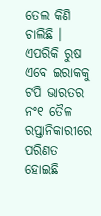ତେଲ କିଣି ଚାଲିଛି । ଏପରିକି ରୁଷ ଏବେ ଇରାକକୁ ଟପି ଭାରତର ନଂ୧ ତୈଳ ରପ୍ତାନିକାରୀରେ ପରିଣତ ହୋଇଛି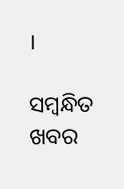।

ସମ୍ବନ୍ଧିତ ଖବର